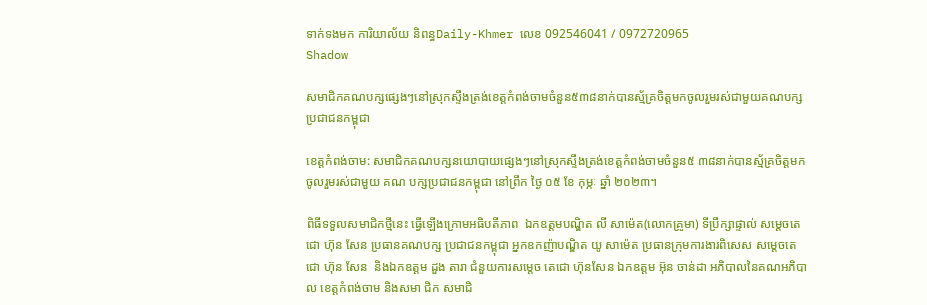ទាក់ទងមក ការិយាល័យ និពន្ធDaily-Khmer លេខ 092546041 / 0972720965
Shadow

សមាជិកគណបក្សផ្សេងៗនៅស្រុកស្ទឹងត្រង់ខេត្តកំពង់ចាមចំនួន៥៣៨នាក់បានស្ម័គ្រចិត្តមកចូលរួមរស់ជាមួយគណបក្សប្រជាជនកម្ពុជា

ខេត្តកំពង់ចាម: សមាជិកគណបក្សនយោបាយផ្សេងៗនៅស្រុកស្ទឹងត្រង់ខេត្តកំពង់ចាមចំនួន៥ ៣៨នាក់បានស្ម័គ្រចិត្តមកចូលរួមរស់ជាមួយ គណ បក្សប្រជាជនកម្ពុជា នៅព្រឹក ថ្ងៃ ០៥ ខែ កុម្ភៈ ឆ្នាំ ២០២៣។

ពិធីទទួលសមាជិកថ្មីនេះ ធ្វើឡើងក្រោមអធិបតីភាព  ឯកឧត្តមបណ្ឌិត លី សាម៉េត(លោកគ្រូមា) ទីប្រឹក្សាផ្ទាល់ សម្ដេចតេជោ ហ៊ុន សែន ប្រធានគណបក្ស ប្រជាជនកម្ពុជា អ្នកឧកញ៉ាបណ្ឌិត យូ សាម៉េត ប្រធានក្រុមការងារពិសេស សម្តេចតេជោ ហ៊ុន សែន  និងឯកឧត្តម ដួង តារា ជំនួយការសម្តេច តេជោ ហ៊ុនសែន ឯកឧត្តម អ៊ុន ចាន់ដា អភិបាលនៃគណអភិបាល ខេត្តកំពង់ចាម និងសមា ជិក សមាជិ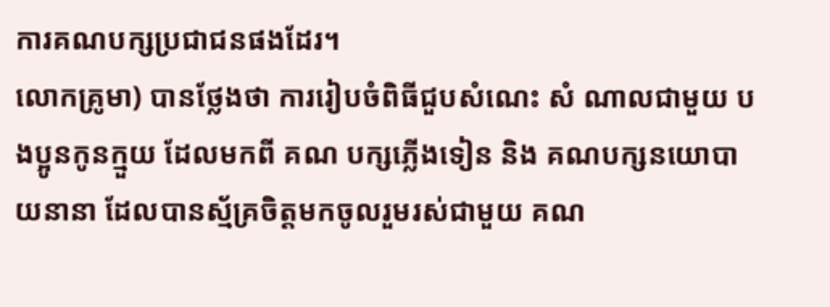ការគណបក្សប្រជាជនផងដែរ។
លោកគ្រូមា) បានថ្លែងថា ការរៀបចំពិធីជួបសំណេះ សំ ណាលជាមួយ បងប្អូនកូនក្មួយ ដែលមកពី គណ បក្សភ្លើងទៀន និង គណបក្សនយោបាយនានា ដែលបានស្ម័គ្រចិត្តមកចូលរួមរស់ជាមួយ គណ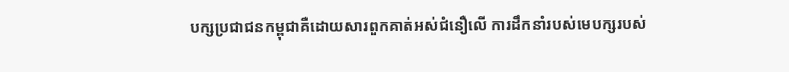បក្សប្រជាជនកម្ពុជាគឺដោយសារពួកគាត់អស់ជំនឿលើ ការដឹកនាំរបស់មេបក្សរបស់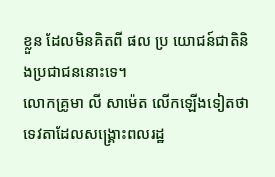ខ្លួន ដែលមិនគិតពី ផល ប្រ យោជន៍ជាតិនិងប្រជាជននោះទេ។
លោកគ្រូមា លី សាម៉េត លើកឡើងទៀតថា ទេវតាដែលសង្រ្គោះពលរដ្ឋ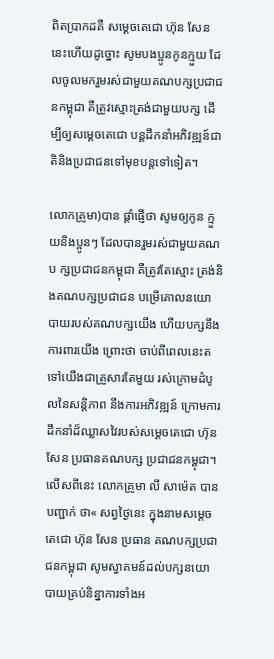ពិតប្រាកដគឺ សម្តេចតេជោ ហ៊ុន សែន នេះហើយដូច្នោះ សូមបងប្អូនកូនក្មួយ ដែលចូលមករួមរស់ជាមួយគណបក្សប្រជាជនកម្ពុជា គឺត្រូវស្មោះត្រង់ជាមួយបក្ស ដើម្បីឲ្យសម្តេចតេជោ បន្តដឹកនាំអភិវឌ្ឍន៍ជាតិនិងប្រជាជនទៅមុខបន្តទៅទៀត។

លោកគ្រូមា)បាន ផ្តាំផ្ញើថា សូមឲ្យកូន ក្មួយនិងប្អូនៗ ដែលបានរួមរស់ជាមួយគណប ក្សប្រជាជនកម្ពុជា គឺត្រូវតែស្មោះ ត្រង់និងគណបក្សប្រជាជន បម្រើគោលនយោ បាយរបស់គណបក្សយើង ហើយបក្សនឹងការពារយើង ព្រោះថា ចាប់ពីពេលនេះតទៅយើងជាគ្រួសារតែមួយ រស់ក្រោមដំបូលនៃសន្តិភាព នឹងការអភិវឌ្ឍន៍ ក្រោមការដឹកនាំដ៏ឈ្លាសវៃរបស់សម្តេចតេជោ ហ៊ុន សែន ប្រធានគណបក្ស ប្រជាជនកម្ពុជា។
លើសពីនេះ លោកគ្រូមា លី សាម៉េត បានបញ្ជាក់ ថា« សព្វថ្ងៃនេះ ក្នុងនាមសម្តេចតេជោ ហ៊ុន សែន ប្រធាន គណបក្សប្រជាជនកម្ពុជា សូមស្វាគមន៍ដល់បក្សនយោបាយគ្រប់និន្នាការទាំងអ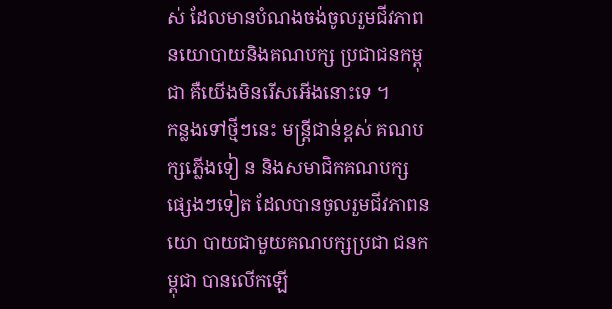ស់ ដែលមានបំណងចង់ចូលរួមជីវភាពនយោបាយនិងគណបក្ស ប្រជាជនកម្ពុជា គឺយើងមិនរើសអើងនោះទេ ។
កន្លងទៅថ្មីៗនេះ មន្រ្តីជាន់ខ្ពស់ គណប ក្សភ្លើងទៀ ន និងសមាជិកគណបក្សផ្សេងៗទៀត ដែលបានចូលរួមជីវភាពនយោ បាយជាមួយគណបក្សប្រជា ជនកម្ពុជា បានលើកឡើ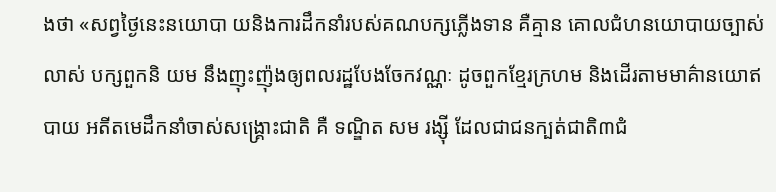ងថា «សព្វថ្ងៃនេះនយោបា យនិងការដឹកនាំរបស់គណបក្សភ្លើងទាន គឺគ្មាន គោលជំហនយោបាយច្បាស់លាស់ បក្សពួកនិ យម នឹងញុះញ៉ុងឲ្យពលរដ្ឋបែងចែកវណ្ណៈ ដូចពួកខ្មែរក្រហម និងដើរតាមមាគ៌ានយោឥបាយ អតីតមេដឹកនាំចាស់សង្រ្គោះជាតិ គឺ ទណ្ឌិត សម រង្ស៊ី ដែលជាជនក្បត់ជាតិ៣ជំ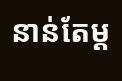នាន់តែម្ត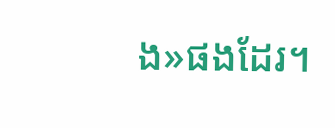ង»ផងដែរ។